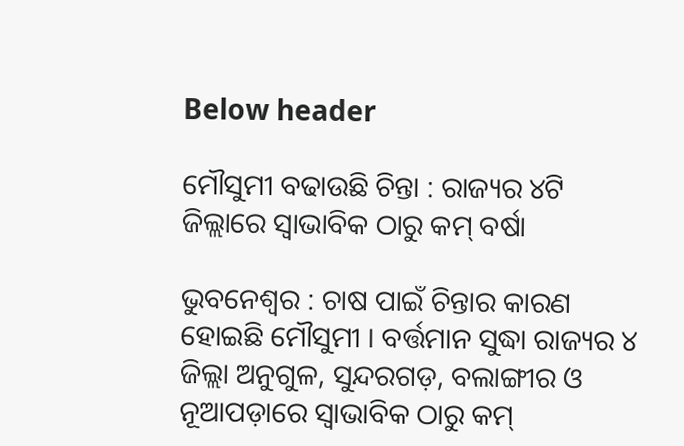Below header

ମୌସୁମୀ ବଢାଉଛି ଚିନ୍ତା : ରାଜ୍ୟର ୪ଟି ଜିଲ୍ଲାରେ ସ୍ୱାଭାବିକ ଠାରୁ କମ୍ ବର୍ଷା

ଭୁବନେଶ୍ବର : ଚାଷ ପାଇଁ ଚିନ୍ତାର କାରଣ ହୋଇଛି ମୌସୁମୀ । ବର୍ତ୍ତମାନ ସୁଦ୍ଧା ରାଜ୍ୟର ୪ ଜିଲ୍ଲା ଅନୁଗୁଳ, ସୁନ୍ଦରଗଡ଼, ବଲାଙ୍ଗୀର ଓ ନୂଆପଡ଼ାରେ ସ୍ୱାଭାବିକ ଠାରୁ କମ୍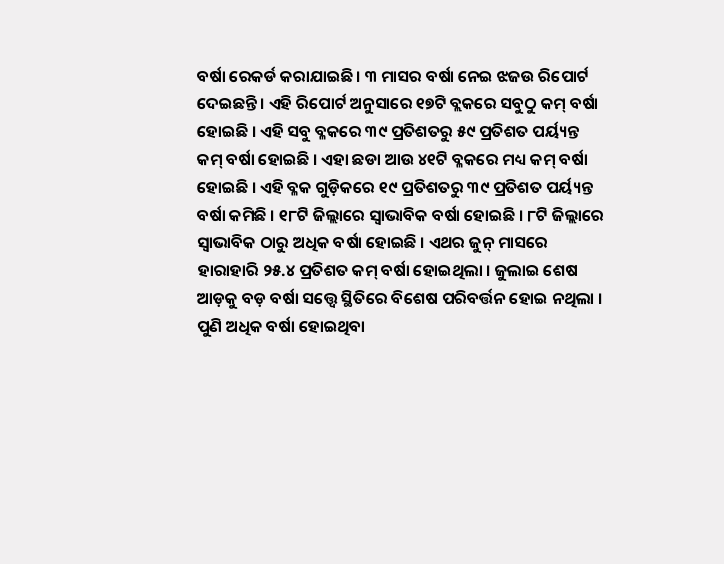ବର୍ଷା ରେକର୍ଡ କରାଯାଇଛି । ୩ ମାସର ବର୍ଷା ନେଇ ଝଜଉ ରିପୋର୍ଟ ଦେଇଛନ୍ତି । ଏହି ରିପୋର୍ଟ ଅନୁସାରେ ୧୭ଟି ବ୍ଲକରେ ସବୁଠୁ କମ୍ ବର୍ଷା ହୋଇଛି । ଏହି ସବୁ ବ୍ଳକରେ ୩୯ ପ୍ରତିଶତରୁ ୫୯ ପ୍ରତିଶତ ପର୍ୟ୍ୟନ୍ତ କମ୍ ବର୍ଷା ହୋଇଛି । ଏହା ଛଡା ଆଉ ୪୧ଟି ବ୍ଳକରେ ମଧ୍ୟ କମ୍ ବର୍ଷା ହୋଇଛି । ଏହି ବ୍ଳକ ଗୁଡ଼ିକରେ ୧୯ ପ୍ରତିଶତରୁ ୩୯ ପ୍ରତିଶତ ପର୍ୟ୍ୟନ୍ତ ବର୍ଷା କମିଛି । ୧୮ଟି ଜିଲ୍ଲାରେ ସ୍ୱାଭାବିକ ବର୍ଷା ହୋଇଛି । ୮ଟି ଜିଲ୍ଲାରେ ସ୍ୱାଭାବିକ ଠାରୁ ଅଧିକ ବର୍ଷା ହୋଇଛି । ଏଥର ଜୁନ୍ ମାସରେ ହାରାହାରି ୨୫.୪ ପ୍ରତିଶତ କମ୍ ବର୍ଷା ହୋଇଥିଲା । ଜୁଲାଇ ଶେଷ ଆଡ଼କୁ ବଡ଼ ବର୍ଷା ସତ୍ତ୍ୱେ ସ୍ଥିତିରେ ବିଶେଷ ପରିବର୍ତ୍ତନ ହୋଇ ନଥିଲା । ପୁଣି ଅଧିକ ବର୍ଷା ହୋଇଥିବା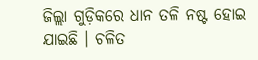ଜିଲ୍ଲା ଗୁଡ଼ିକରେ ଧାନ ତଳି ନଷ୍ଟ ହୋଇ ଯାଇଛି । ଚଳିତ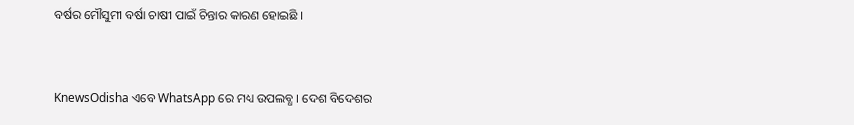ବର୍ଷର ମୌସୁମୀ ବର୍ଷା ଚାଷୀ ପାଇଁ ଚିନ୍ତାର କାରଣ ହୋଇଛି ।


KnewsOdisha ଏବେ WhatsApp ରେ ମଧ୍ୟ ଉପଲବ୍ଧ । ଦେଶ ବିଦେଶର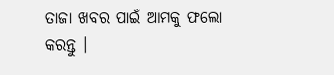ତାଜା ଖବର ପାଇଁ ଆମକୁ ଫଲୋ କରନ୍ତୁ ।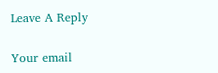Leave A Reply

Your email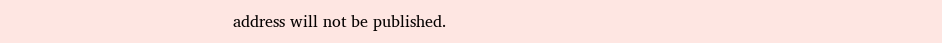address will not be published.